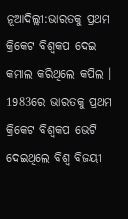ନୂଆଦିଲ୍ଲୀ:ଭାରତକୁ ପ୍ରଥମ କ୍ରିକେଟ ବିଶ୍ବକପ ଦେଇ କମାଲ କରିଥିଲେ କପିଲ । 1983ରେ ଭାରତକୁ ପ୍ରଥମ କ୍ରିକେଟ ବିଶ୍ବକପ ଭେଟି ଦେଇଥିଲେ ବିଶ୍ବ ବିଜୟୀ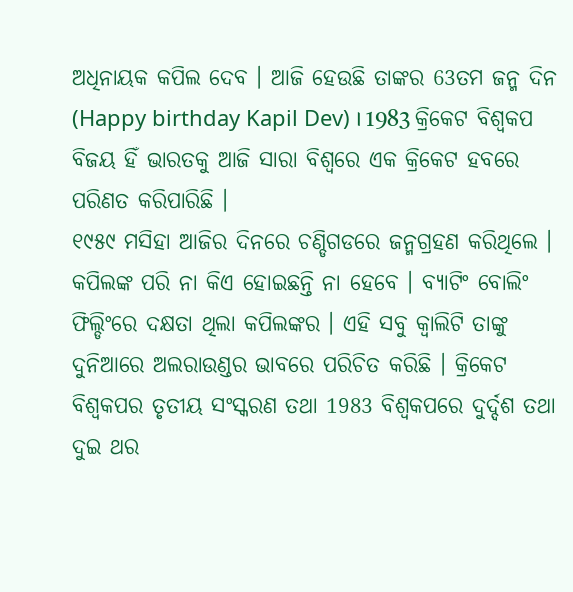ଅଧିନାୟକ କପିଲ ଦେବ । ଆଜି ହେଉଛି ତାଙ୍କର 63ତମ ଜନ୍ମ ଦିନ (Happy birthday Kapil Dev) । 1983 କ୍ରିକେଟ ବିଶ୍ବକପ ବିଜୟ ହିଁ ଭାରତକୁ ଆଜି ସାରା ବିଶ୍ବରେ ଏକ କ୍ରିକେଟ ହବରେ ପରିଣତ କରିପାରିଛି ।
୧୯୫୯ ମସିହା ଆଜିର ଦିନରେ ଚଣ୍ଡିଗଡରେ ଜନ୍ମଗ୍ରହଣ କରିଥିଲେ । କପିଲଙ୍କ ପରି ନା କିଏ ହୋଇଛନ୍ତି ନା ହେବେ । ବ୍ୟାଟିଂ ବୋଲିଂ ଫିଲ୍ଡିଂରେ ଦକ୍ଷତା ଥିଲା କପିଲଙ୍କର । ଏହି ସବୁ କ୍ବାଲିଟି ତାଙ୍କୁ ଦୁନିଆରେ ଅଲରାଉଣ୍ଡର ଭାବରେ ପରିଚିତ କରିଛି । କ୍ରିକେଟ ବିଶ୍ବକପର ତୃତୀୟ ସଂସ୍କରଣ ତଥା 1983 ବିଶ୍ବକପରେ ଦୁର୍ଦ୍ଦଶ ତଥା ଦୁଇ ଥର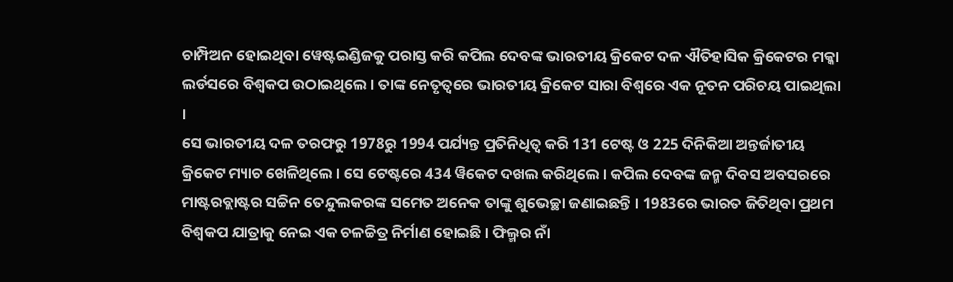ଚାମ୍ପିଅନ ହୋଇଥିବା ୱେଷ୍ଟଇଣ୍ଡିଜକୁ ପରାସ୍ତ କରି କପିଲ ଦେବଙ୍କ ଭାରତୀୟ କ୍ରିକେଟ ଦଳ ଐତିହାସିକ କ୍ରିକେଟର ମକ୍କା ଲର୍ଡସରେ ବିଶ୍ବକପ ଉଠାଇଥିଲେ । ତାଙ୍କ ନେତୃତ୍ବରେ ଭାରତୀୟ କ୍ରିକେଟ ସାରା ବିଶ୍ବରେ ଏକ ନୂତନ ପରିଚୟ ପାଇଥିଲା ।
ସେ ଭାରତୀୟ ଦଳ ତରଫରୁ 1978ରୁ 1994 ପର୍ଯ୍ୟନ୍ତ ପ୍ରତିନିଧିତ୍ବ କରି 131 ଟେଷ୍ଟ ଓ 225 ଦିନିକିଆ ଅନ୍ତର୍ଜାତୀୟ କ୍ରିକେଟ ମ୍ୟାଚ ଖେଳିଥିଲେ । ସେ ଟେଷ୍ଟରେ 434 ୱିକେଟ ଦଖଲ କରିଥିଲେ । କପିଲ ଦେବଙ୍କ ଜନ୍ମ ଦିବସ ଅବସରରେ ମାଷ୍ଟରବ୍ଲାଷ୍ଟର ସଚ୍ଚିନ ତେନ୍ଦୁଲକରଙ୍କ ସମେତ ଅନେକ ତାଙ୍କୁ ଶୁଭେଚ୍ଛା ଜଣାଇଛନ୍ତି । 1983ରେ ଭାରତ ଜିତିଥିବା ପ୍ରଥମ ବିଶ୍ବକପ ଯାତ୍ରାକୁ ନେଇ ଏକ ଚଳଚ୍ଚିତ୍ର ନିର୍ମାଣ ହୋଇଛି । ଫିଲ୍ମର ନାଁ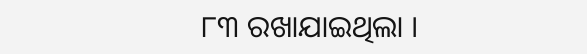୮୩ ରଖାଯାଇଥିଲା ।